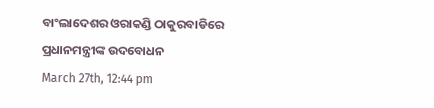ବାଂଲାଦେଶର ଓରାକଣ୍ଡି ଠାକୁରବାଡିରେ ପ୍ରଧାନମନ୍ତ୍ରୀଙ୍କ ଉଦବୋଧନ
March 27th, 12:44 pm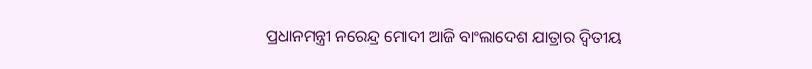ପ୍ରଧାନମନ୍ତ୍ରୀ ନରେନ୍ଦ୍ର ମୋଦୀ ଆଜି ବାଂଲାଦେଶ ଯାତ୍ରାର ଦ୍ୱିତୀୟ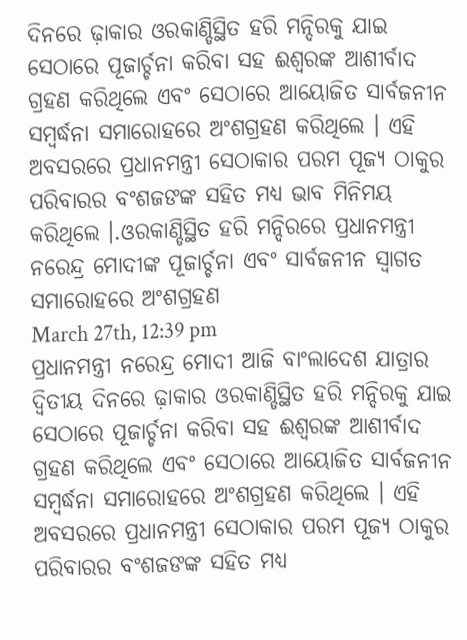ଦିନରେ ଢ଼ାକାର ଓରକାଣ୍ଡିସ୍ଥିତ ହରି ମନ୍ଦିରକୁ ଯାଇ ସେଠାରେ ପୂଜାର୍ଚ୍ଚନା କରିବା ସହ ଈଶ୍ୱରଙ୍କ ଆଶୀର୍ବାଦ ଗ୍ରହଣ କରିଥିଲେ ଏବଂ ସେଠାରେ ଆୟୋଜିତ ସାର୍ବଜନୀନ ସମ୍ବର୍ଦ୍ଧନା ସମାରୋହରେ ଅଂଶଗ୍ରହଣ କରିଥିଲେ । ଏହି ଅବସରରେ ପ୍ରଧାନମନ୍ତ୍ରୀ ସେଠାକାର ପରମ ପୂଜ୍ୟ ଠାକୁର ପରିବାରର ବଂଶଜଙଙ୍କ ସହିତ ମଧ୍ୟ ଭାବ ମିନିମୟ କରିଥିଲେ ।.ଓରକାଣ୍ଡିସ୍ଥିତ ହରି ମନ୍ଦିରରେ ପ୍ରଧାନମନ୍ତ୍ରୀ ନରେନ୍ଦ୍ର ମୋଦୀଙ୍କ ପୂଜାର୍ଚ୍ଚନା ଏବଂ ସାର୍ବଜନୀନ ସ୍ୱାଗତ ସମାରୋହରେ ଅଂଶଗ୍ରହଣ
March 27th, 12:39 pm
ପ୍ରଧାନମନ୍ତ୍ରୀ ନରେନ୍ଦ୍ର ମୋଦୀ ଆଜି ବାଂଲାଦେଶ ଯାତ୍ରାର ଦ୍ୱିତୀୟ ଦିନରେ ଢ଼ାକାର ଓରକାଣ୍ଡିସ୍ଥିତ ହରି ମନ୍ଦିରକୁ ଯାଇ ସେଠାରେ ପୂଜାର୍ଚ୍ଚନା କରିବା ସହ ଈଶ୍ୱରଙ୍କ ଆଶୀର୍ବାଦ ଗ୍ରହଣ କରିଥିଲେ ଏବଂ ସେଠାରେ ଆୟୋଜିତ ସାର୍ବଜନୀନ ସମ୍ବର୍ଦ୍ଧନା ସମାରୋହରେ ଅଂଶଗ୍ରହଣ କରିଥିଲେ । ଏହି ଅବସରରେ ପ୍ରଧାନମନ୍ତ୍ରୀ ସେଠାକାର ପରମ ପୂଜ୍ୟ ଠାକୁର ପରିବାରର ବଂଶଜଙଙ୍କ ସହିତ ମଧ୍ୟ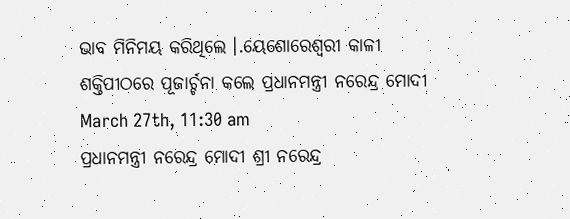ଭାବ ମିନିମୟ କରିଥିଲେ ।.ୟେଶୋରେଶ୍ୱରୀ କାଳୀ ଶକ୍ତିପୀଠରେ ପୂଜାର୍ଚ୍ଚନା କଲେ ପ୍ରଧାନମନ୍ତ୍ରୀ ନରେନ୍ଦ୍ର ମୋଦୀ
March 27th, 11:30 am
ପ୍ରଧାନମନ୍ତ୍ରୀ ନରେନ୍ଦ୍ର ମୋଦୀ ଶ୍ରୀ ନରେନ୍ଦ୍ର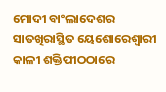ମୋଦୀ ବାଂଲାଦେଶର ସାତଖିରାସ୍ଥିତ ୟେଶୋରେଶ୍ୱାରୀ କାଳୀ ଶକ୍ତିପୀଠଠାରେ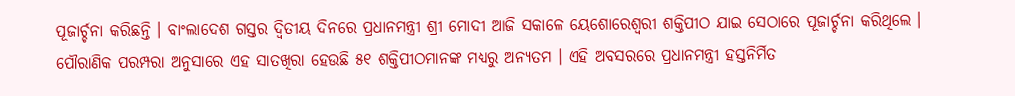ପୂଜାର୍ଚ୍ଚନା କରିଛନ୍ତି । ବାଂଲାଦେଶ ଗସ୍ତର ଦ୍ୱିତୀୟ ଦିନରେ ପ୍ରଧାନମନ୍ତ୍ରୀ ଶ୍ରୀ ମୋଦୀ ଆଜି ସକାଳେ ୟେଶୋରେଶ୍ୱରୀ ଶକ୍ତିପୀଠ ଯାଇ ସେଠାରେ ପୂଜାର୍ଚ୍ଚନା କରିଥିଲେ । ପୌରାଣିକ ପରମ୍ପରା ଅନୁସାରେ ଏହ ସାତଖିରା ହେଉଛି ୫୧ ଶକ୍ତିପୀଠମାନଙ୍କ ମଧ୍ୟରୁ ଅନ୍ୟତମ । ଏହି ଅବସରରେ ପ୍ରଧାନମନ୍ତ୍ରୀ ହସ୍ତନିର୍ମିତ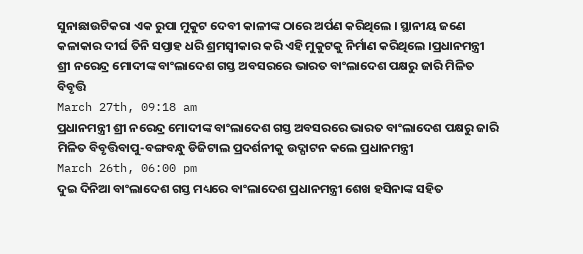ସୁନାଛାଉଟିକରା ଏକ ରୁପା ମୁକୁଟ ଦେବୀ କାଳୀଙ୍କ ଠାରେ ଅର୍ପଣ କରିଥିଲେ । ସ୍ଥାନୀୟ ଜଣେ କଳାକାର ଦୀର୍ଘ ତିନି ସପ୍ତାହ ଧରି ଶ୍ରମସ୍ୱୀକାର କରି ଏହି ମୁକୁଟକୁ ନିର୍ମାଣ କରିଥିଲେ ।ପ୍ରଧାନମନ୍ତ୍ରୀ ଶ୍ରୀ ନରେନ୍ଦ୍ର ମୋଦୀଙ୍କ ବାଂଲାଦେଶ ଗସ୍ତ ଅବସରରେ ଭାରତ ବାଂଲାଦେଶ ପକ୍ଷରୁ ଜାରି ମିଳିତ ବିବୃତ୍ତି
March 27th, 09:18 am
ପ୍ରଧାନମନ୍ତ୍ରୀ ଶ୍ରୀ ନରେନ୍ଦ୍ର ମୋଦୀଙ୍କ ବାଂଲାଦେଶ ଗସ୍ତ ଅବସରରେ ଭାରତ ବାଂଲାଦେଶ ପକ୍ଷରୁ ଜାରି ମିଳିତ ବିବୃତ୍ତିବାପୁ-ବଙ୍ଗବନ୍ଧୁ ଡିଜିଟାଲ ପ୍ରଦର୍ଶନୀକୁ ଉଦ୍ଘାଟନ କଲେ ପ୍ରଧାନମନ୍ତ୍ରୀ
March 26th, 06:00 pm
ଦୁଇ ଦିନିଆ ବାଂଲାଦେଶ ଗସ୍ତ ମଧ୍ୟରେ ବାଂଲାଦେଶ ପ୍ରଧାନମନ୍ତ୍ରୀ ଶେଖ ହସିନାଙ୍କ ସହିତ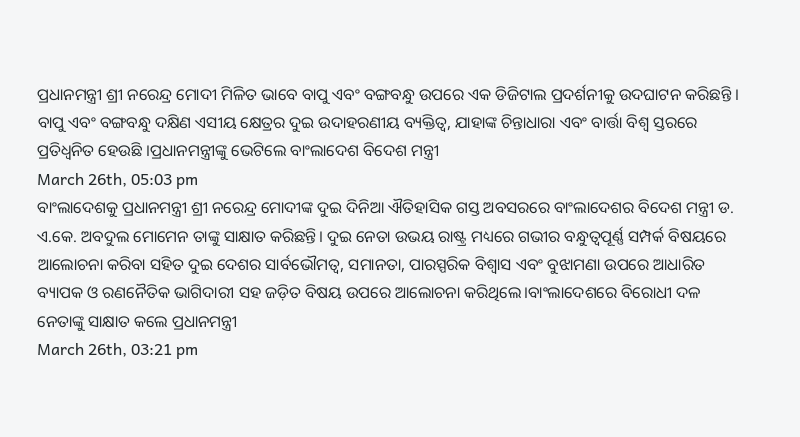ପ୍ରଧାନମନ୍ତ୍ରୀ ଶ୍ରୀ ନରେନ୍ଦ୍ର ମୋଦୀ ମିଳିତ ଭାବେ ବାପୁ ଏବଂ ବଙ୍ଗବନ୍ଧୁ ଉପରେ ଏକ ଡିଜିଟାଲ ପ୍ରଦର୍ଶନୀକୁ ଉଦଘାଟନ କରିଛନ୍ତି । ବାପୁ ଏବଂ ବଙ୍ଗବନ୍ଧୁ ଦକ୍ଷିଣ ଏସୀୟ କ୍ଷେତ୍ରର ଦୁଇ ଉଦାହରଣୀୟ ବ୍ୟକ୍ତିତ୍ୱ, ଯାହାଙ୍କ ଚିନ୍ତାଧାରା ଏବଂ ବାର୍ତ୍ତା ବିଶ୍ଵ ସ୍ତରରେ ପ୍ରତିଧ୍ଵନିତ ହେଉଛି ।ପ୍ରଧାନମନ୍ତ୍ରୀଙ୍କୁ ଭେଟିଲେ ବାଂଲାଦେଶ ବିଦେଶ ମନ୍ତ୍ରୀ
March 26th, 05:03 pm
ବାଂଲାଦେଶକୁ ପ୍ରଧାନମନ୍ତ୍ରୀ ଶ୍ରୀ ନରେନ୍ଦ୍ର ମୋଦୀଙ୍କ ଦୁଇ ଦିନିଆ ଐତିହାସିକ ଗସ୍ତ ଅବସରରେ ବାଂଲାଦେଶର ବିଦେଶ ମନ୍ତ୍ରୀ ଡ. ଏ.କେ. ଅବଦୁଲ ମୋମେନ ତାଙ୍କୁ ସାକ୍ଷାତ କରିଛନ୍ତି। ଦୁଇ ନେତା ଉଭୟ ରାଷ୍ଟ୍ର ମଧ୍ୟରେ ଗଭୀର ବନ୍ଧୁତ୍ବପୂର୍ଣ୍ଣ ସମ୍ପର୍କ ବିଷୟରେ ଆଲୋଚନା କରିବା ସହିତ ଦୁଇ ଦେଶର ସାର୍ବଭୌମତ୍ବ, ସମାନତା, ପାରସ୍ପରିକ ବିଶ୍ବାସ ଏବଂ ବୁଝାମଣା ଉପରେ ଆଧାରିତ ବ୍ୟାପକ ଓ ରଣନୈତିକ ଭାଗିଦାରୀ ସହ ଜଡ଼ିତ ବିଷୟ ଉପରେ ଆଲୋଚନା କରିଥିଲେ।ବାଂଲାଦେଶରେ ବିରୋଧୀ ଦଳ ନେତାଙ୍କୁ ସାକ୍ଷାତ କଲେ ପ୍ରଧାନମନ୍ତ୍ରୀ
March 26th, 03:21 pm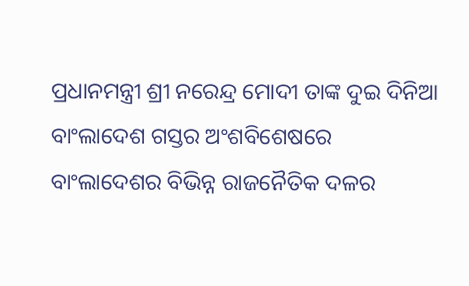ପ୍ରଧାନମନ୍ତ୍ରୀ ଶ୍ରୀ ନରେନ୍ଦ୍ର ମୋଦୀ ତାଙ୍କ ଦୁଇ ଦିନିଆ ବାଂଲାଦେଶ ଗସ୍ତର ଅଂଶବିଶେଷରେ ବାଂଲାଦେଶର ବିଭିନ୍ନ ରାଜନୈତିକ ଦଳର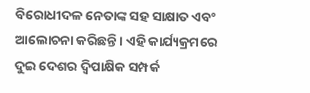ବିରୋଧୀଦଳ ନେତାଙ୍କ ସହ ସାକ୍ଷାତ ଏବଂ ଆଲୋଚନା କରିଛନ୍ତି । ଏହି କାର୍ଯ୍ୟକ୍ରମରେ ଦୁଇ ଦେଶର ଦ୍ୱିପାକ୍ଷିକ ସମ୍ପର୍କ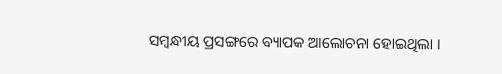ସମ୍ବନ୍ଧୀୟ ପ୍ରସଙ୍ଗରେ ବ୍ୟାପକ ଆଲୋଚନା ହୋଇଥିଲା ।